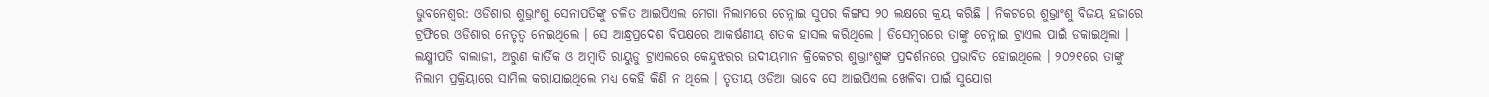ଭୁବନେଶ୍ୱର: ଓଡିଶାର ଶୁଭ୍ରାଂଶୁ ସେନାପତିଙ୍କୁ ଚଳିତ ଆଇପିଏଲ ମେଗା ନିଲାମରେ ଚେନ୍ନାଇ ସୁପର କିଙ୍ଗସ ୨୦ ଲକ୍ଷରେ କ୍ରୟ କରିଛି । ନିକଟରେ ଶୁଭ୍ରାଂଶୁ ବିଜୟ ହଜାରେ ଟ୍ରଫିରେ ଓଡିଶାର ନେତୃତ୍ୱ ନେଇଥିଲେ । ସେ ଆନ୍ଧ୍ରପ୍ରଦେଶ ବିପକ୍ଷରେ ଆକର୍ଷଣୀୟ ଶତକ ହାସଲ କରିଥିଲେ । ଡିସେମ୍ବରରେ ତାଙ୍କୁ ଚେନ୍ନାଇ ଟ୍ରାଏଲ ପାଇଁ ଡକାଇଥିଲା । ଲକ୍ଷ୍ମୀପତି ବାଲାଜୀ, ଅରୁଣ କାର୍ତିକ ଓ ଅମ୍ବାତି ରାୟୁଡୁ ଟ୍ରାଏଲରେ କେନ୍ଦୁଝରର ଉଦୀୟମାନ କ୍ରିକେଟର ଶୁଭ୍ରାଂଶୁଙ୍କ ପ୍ରଦର୍ଶନରେ ପ୍ରଭାବିତ ହୋଇଥିଲେ । ୨୦୨୧ରେ ତାଙ୍କୁ ନିଲାମ ପ୍ରକ୍ରିୟାରେ ସାମିଲ କରାଯାଇଥିଲେ ମଧ୍ୟ କେହି କିଣି ନ ଥିଲେ । ତୃତୀୟ ଓଡିଆ ଭାବେ ସେ ଆଇପିଏଲ ଖେଳିବା ପାଇଁ ସୁଯୋଗ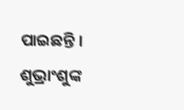ପାଇଛନ୍ତି ।
ଶୁଭ୍ରାଂଶୁଙ୍କ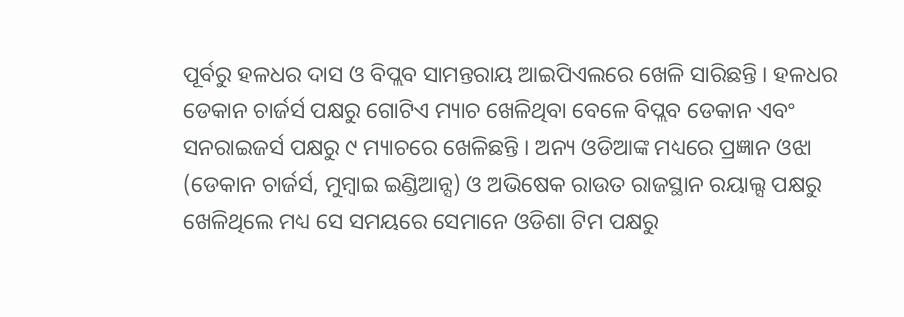ପୂର୍ବରୁ ହଳଧର ଦାସ ଓ ବିପ୍ଲବ ସାମନ୍ତରାୟ ଆଇପିଏଲରେ ଖେଳି ସାରିଛନ୍ତି । ହଳଧର ଡେକାନ ଚାର୍ଜର୍ସ ପକ୍ଷରୁ ଗୋଟିଏ ମ୍ୟାଚ ଖେଳିଥିବା ବେଳେ ବିପ୍ଲବ ଡେକାନ ଏବଂ ସନରାଇଜର୍ସ ପକ୍ଷରୁ ୯ ମ୍ୟାଚରେ ଖେଳିଛନ୍ତି । ଅନ୍ୟ ଓଡିଆଙ୍କ ମଧ୍ୟରେ ପ୍ରଜ୍ଞାନ ଓଝା (ଡେକାନ ଚାର୍ଜର୍ସ, ମୁମ୍ବାଇ ଇଣ୍ଡିଆନ୍ସ) ଓ ଅଭିଷେକ ରାଉତ ରାଜସ୍ଥାନ ରୟାଲ୍ସ ପକ୍ଷରୁ ଖେଳିଥିଲେ ମଧ୍ୟ ସେ ସମୟରେ ସେମାନେ ଓଡିଶା ଟିମ ପକ୍ଷରୁ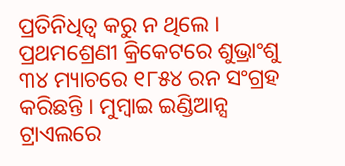ପ୍ରତିନିଧିତ୍ୱ କରୁ ନ ଥିଲେ । ପ୍ରଥମଶ୍ରେଣୀ କ୍ରିକେଟରେ ଶୁଭ୍ରାଂଶୁ ୩୪ ମ୍ୟାଚରେ ୧୮୫୪ ରନ ସଂଗ୍ରହ କରିଛନ୍ତି । ମୁମ୍ବାଇ ଇଣ୍ଡିଆନ୍ସ ଟ୍ରାଏଲରେ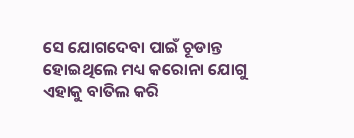ସେ ଯୋଗଦେବା ପାଇଁ ଚୂଡାନ୍ତ ହୋଇଥିଲେ ମଧ୍ୟ କରୋନା ଯୋଗୁ ଏହାକୁ ବାତିଲ କରି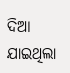ଦିଆ ଯାଇଥିଲା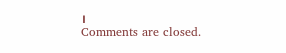।
Comments are closed.